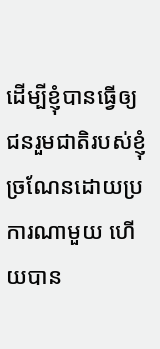ដើម្បីខ្ញុំបានធ្វើឲ្យជនរួមជាតិរបស់ខ្ញុំច្រណែនដោយប្រការណាមួយ ហើយបាន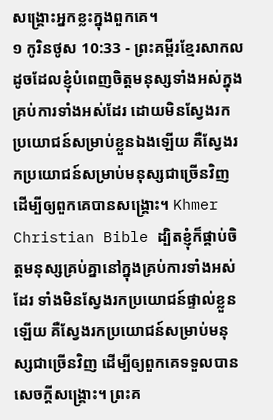សង្គ្រោះអ្នកខ្លះក្នុងពួកគេ។
១ កូរិនថូស 10:33 - ព្រះគម្ពីរខ្មែរសាកល ដូចដែលខ្ញុំបំពេញចិត្តមនុស្សទាំងអស់ក្នុងគ្រប់ការទាំងអស់ដែរ ដោយមិនស្វែងរកប្រយោជន៍សម្រាប់ខ្លួនឯងឡើយ គឺស្វែងរកប្រយោជន៍សម្រាប់មនុស្សជាច្រើនវិញ ដើម្បីឲ្យពួកគេបានសង្គ្រោះ។ Khmer Christian Bible ដ្បិតខ្ញុំក៏ផ្គាប់ចិត្ដមនុស្សគ្រប់គ្នានៅក្នុងគ្រប់ការទាំងអស់ដែរ ទាំងមិនស្វែងរកប្រយោជន៍ផ្ទាល់ខ្លួនឡើយ គឺស្វែងរកប្រយោជន៍សម្រាប់មនុស្សជាច្រើនវិញ ដើម្បីឲ្យពួកគេទទួលបានសេចក្ដីសង្គ្រោះ។ ព្រះគ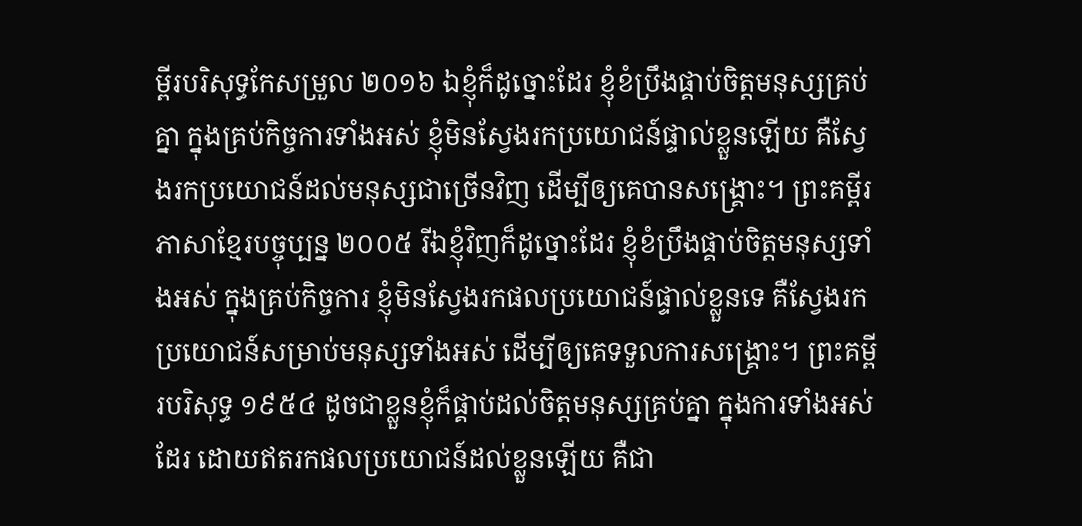ម្ពីរបរិសុទ្ធកែសម្រួល ២០១៦ ឯខ្ញុំក៏ដូច្នោះដែរ ខ្ញុំខំប្រឹងផ្គាប់ចិត្តមនុស្សគ្រប់គ្នា ក្នុងគ្រប់កិច្ចការទាំងអស់ ខ្ញុំមិនស្វែងរកប្រយោជន៍ផ្ទាល់ខ្លួនឡើយ គឺស្វែងរកប្រយោជន៍ដល់មនុស្សជាច្រើនវិញ ដើម្បីឲ្យគេបានសង្គ្រោះ។ ព្រះគម្ពីរភាសាខ្មែរបច្ចុប្បន្ន ២០០៥ រីឯខ្ញុំវិញក៏ដូច្នោះដែរ ខ្ញុំខំប្រឹងផ្គាប់ចិត្តមនុស្សទាំងអស់ ក្នុងគ្រប់កិច្ចការ ខ្ញុំមិនស្វែងរកផលប្រយោជន៍ផ្ទាល់ខ្លួនទេ គឺស្វែងរកប្រយោជន៍សម្រាប់មនុស្សទាំងអស់ ដើម្បីឲ្យគេទទួលការសង្គ្រោះ។ ព្រះគម្ពីរបរិសុទ្ធ ១៩៥៤ ដូចជាខ្លួនខ្ញុំក៏ផ្គាប់ដល់ចិត្តមនុស្សគ្រប់គ្នា ក្នុងការទាំងអស់ដែរ ដោយឥតរកផលប្រយោជន៍ដល់ខ្លួនឡើយ គឺជា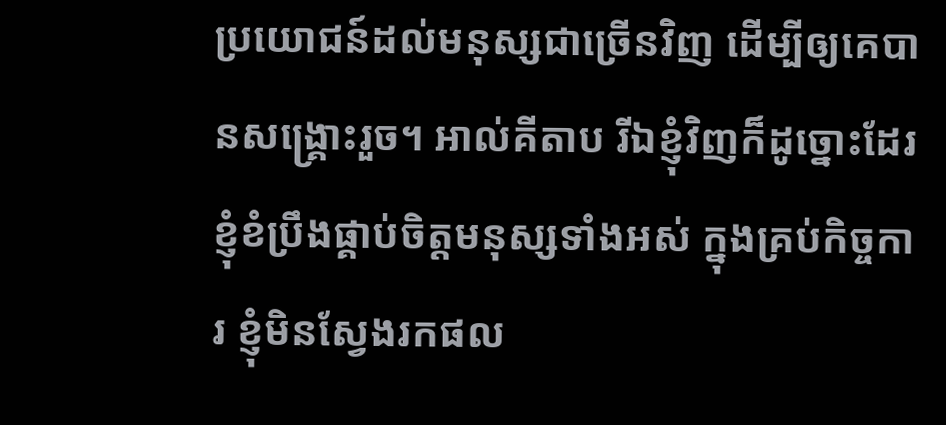ប្រយោជន៍ដល់មនុស្សជាច្រើនវិញ ដើម្បីឲ្យគេបានសង្គ្រោះរួច។ អាល់គីតាប រីឯខ្ញុំវិញក៏ដូច្នោះដែរ ខ្ញុំខំប្រឹងផ្គាប់ចិត្ដមនុស្សទាំងអស់ ក្នុងគ្រប់កិច្ចការ ខ្ញុំមិនស្វែងរកផល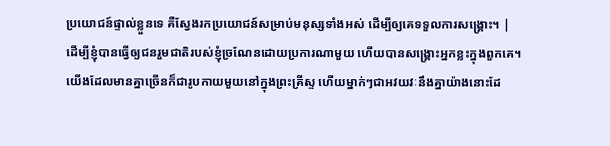ប្រយោជន៍ផ្ទាល់ខ្លួនទេ គឺស្វែងរកប្រយោជន៍សម្រាប់មនុស្សទាំងអស់ ដើម្បីឲ្យគេទទួលការសង្គ្រោះ។ |
ដើម្បីខ្ញុំបានធ្វើឲ្យជនរួមជាតិរបស់ខ្ញុំច្រណែនដោយប្រការណាមួយ ហើយបានសង្គ្រោះអ្នកខ្លះក្នុងពួកគេ។
យើងដែលមានគ្នាច្រើនក៏ជារូបកាយមួយនៅក្នុងព្រះគ្រីស្ទ ហើយម្នាក់ៗជាអវយវៈនឹងគ្នាយ៉ាងនោះដែ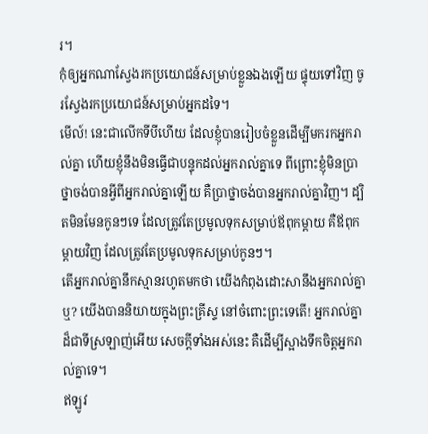រ។
កុំឲ្យអ្នកណាស្វែងរកប្រយោជន៍សម្រាប់ខ្លួនឯងឡើយ ផ្ទុយទៅវិញ ចូរស្វែងរកប្រយោជន៍សម្រាប់អ្នកដទៃ។
មើល៍! នេះជាលើកទីបីហើយ ដែលខ្ញុំបានរៀបចំខ្លួនដើម្បីមករកអ្នករាល់គ្នា ហើយខ្ញុំនឹងមិនធ្វើជាបន្ទុកដល់អ្នករាល់គ្នាទេ ពីព្រោះខ្ញុំមិនប្រាថ្នាចង់បានអ្វីពីអ្នករាល់គ្នាឡើយ គឺប្រាថ្នាចង់បានអ្នករាល់គ្នាវិញ។ ដ្បិតមិនមែនកូនៗទេ ដែលត្រូវតែប្រមូលទុកសម្រាប់ឪពុកម្ដាយ គឺឪពុកម្ដាយវិញ ដែលត្រូវតែប្រមូលទុកសម្រាប់កូនៗ។
តើអ្នករាល់គ្នានឹកស្មានរហូតមកថា យើងកំពុងដោះសានឹងអ្នករាល់គ្នាឬ? យើងបាននិយាយក្នុងព្រះគ្រីស្ទ នៅចំពោះព្រះទេតើ! អ្នករាល់គ្នាដ៏ជាទីស្រឡាញ់អើយ សេចក្ដីទាំងអស់នេះ គឺដើម្បីស្អាងទឹកចិត្តអ្នករាល់គ្នាទេ។
ឥឡូវ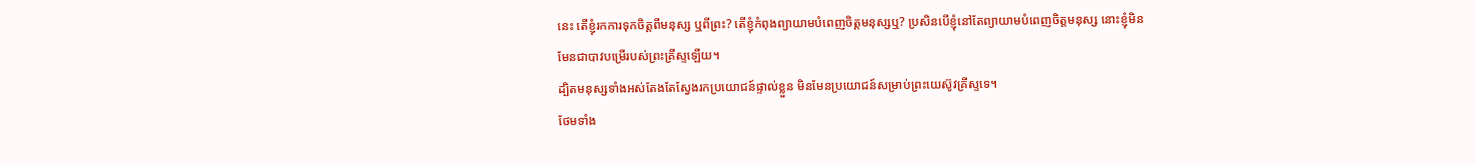នេះ តើខ្ញុំរកការទុកចិត្តពីមនុស្ស ឬពីព្រះ? តើខ្ញុំកំពុងព្យាយាមបំពេញចិត្តមនុស្សឬ? ប្រសិនបើខ្ញុំនៅតែព្យាយាមបំពេញចិត្តមនុស្ស នោះខ្ញុំមិនមែនជាបាវបម្រើរបស់ព្រះគ្រីស្ទឡើយ។
ដ្បិតមនុស្សទាំងអស់តែងតែស្វែងរកប្រយោជន៍ផ្ទាល់ខ្លួន មិនមែនប្រយោជន៍សម្រាប់ព្រះយេស៊ូវគ្រីស្ទទេ។
ថែមទាំង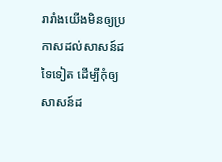រារាំងយើងមិនឲ្យប្រកាសដល់សាសន៍ដទៃទៀត ដើម្បីកុំឲ្យសាសន៍ដ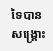ទៃបានសង្គ្រោះ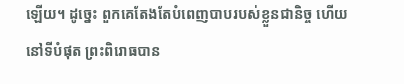ឡើយ។ ដូច្នេះ ពួកគេតែងតែបំពេញបាបរបស់ខ្លួនជានិច្ច ហើយនៅទីបំផុត ព្រះពិរោធបាន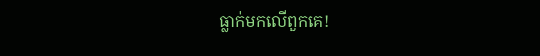ធ្លាក់មកលើពួកគេ!